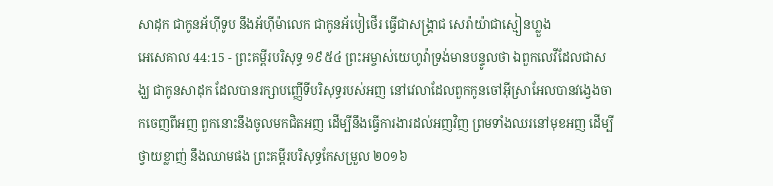សាដុក ជាកូនអ័ហ៊ីទូប នឹងអ័ហ៊ីម៉ាលេក ជាកូនអ័បៀថើរ ធ្វើជាសង្គ្រាជ សេរ៉ាយ៉ាជាស្មៀនហ្លួង
អេសេគាល 44:15 - ព្រះគម្ពីរបរិសុទ្ធ ១៩៥៤ ព្រះអម្ចាស់យេហូវ៉ាទ្រង់មានបន្ទូលថា ឯពួកលេវីដែលជាសង្ឃ ជាកូនសាដុក ដែលបានរក្សាបញ្ញើទីបរិសុទ្ធរបស់អញ នៅវេលាដែលពួកកូនចៅអ៊ីស្រាអែលបានវង្វេងចាកចេញពីអញ ពួកនោះនឹងចូលមកជិតអញ ដើម្បីនឹងធ្វើការងារដល់អញវិញ ព្រមទាំងឈរនៅមុខអញ ដើម្បីថ្វាយខ្លាញ់ នឹងឈាមផង ព្រះគម្ពីរបរិសុទ្ធកែសម្រួល ២០១៦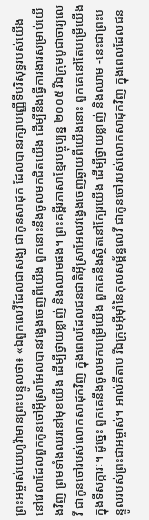ព្រះអម្ចាស់យេហូវ៉ាមានព្រះបន្ទូលថា៖ «ឯពួកលេវីដែលជាសង្ឃ ជាកូនសាដុក ដែលបានរក្សាបញ្ញើទីបរិសុទ្ធរបស់យើង នៅវេលាដែលពួកកូនចៅអ៊ីស្រាអែលបានវង្វេងចេញពីយើង ពួកនោះនឹងចូលមកជិតយើង ដើម្បីនឹងធ្វើការងារសម្រាប់យើងវិញ ព្រមទាំងឈរនៅមុខយើង ដើម្បីថ្វាយខ្លាញ់ និងឈាមផង។ ព្រះគម្ពីរភាសាខ្មែរបច្ចុប្បន្ន ២០០៥ រីឯក្រុមបូជាចារ្យលេវី ជាកូនចៅរបស់លោកសាដុកវិញ ក្នុងពេលដែលជនជាតិអ៊ីស្រាអែលវង្វេងចេញឆ្ងាយពីយើងនោះ ពួកគេនៅតែបម្រើយើងក្នុងទីសក្ការៈ។ ដូច្នេះ ពួកគេនឹងចូលមកបម្រើយើង ពួកគេនឹងស្ថិតនៅក្បែរយើង ដើម្បីថ្វាយខ្លាញ់ និងឈាម -នេះជាព្រះបន្ទូលរបស់ព្រះជាអម្ចាស់។ អាល់គីតាប រីឯក្រុមអ៊ីមុាំនៃកុលសម្ព័ន្ធលេវី ជាកូនចៅរបស់លោកសាដុកវិញ ក្នុងពេលដែលជន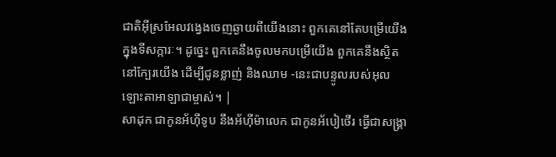ជាតិអ៊ីស្រអែលវង្វេងចេញឆ្ងាយពីយើងនោះ ពួកគេនៅតែបម្រើយើងក្នុងទីសក្ការៈ។ ដូច្នេះ ពួកគេនឹងចូលមកបម្រើយើង ពួកគេនឹងស្ថិតនៅក្បែរយើង ដើម្បីជូនខ្លាញ់ និងឈាម -នេះជាបន្ទូលរបស់អុលឡោះតាអាឡាជាម្ចាស់។ |
សាដុក ជាកូនអ័ហ៊ីទូប នឹងអ័ហ៊ីម៉ាលេក ជាកូនអ័បៀថើរ ធ្វើជាសង្គ្រា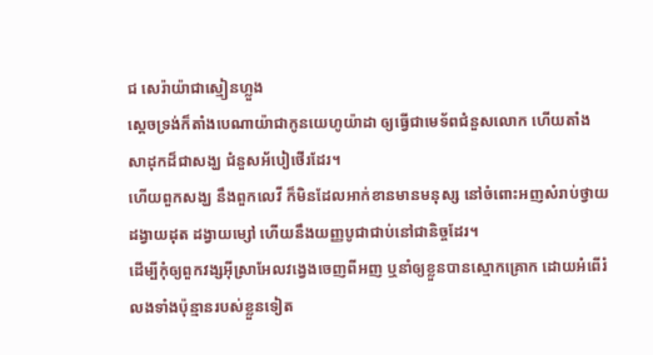ជ សេរ៉ាយ៉ាជាស្មៀនហ្លួង
ស្តេចទ្រង់ក៏តាំងបេណាយ៉ាជាកូនយេហូយ៉ាដា ឲ្យធ្វើជាមេទ័ពជំនួសលោក ហើយតាំងសាដុកដ៏ជាសង្ឃ ជំនួសអ័បៀថើរដែរ។
ហើយពួកសង្ឃ នឹងពួកលេវី ក៏មិនដែលអាក់ខានមានមនុស្ស នៅចំពោះអញសំរាប់ថ្វាយដង្វាយដុត ដង្វាយម្សៅ ហើយនឹងយញ្ញបូជាជាប់នៅជានិច្ចដែរ។
ដើម្បីកុំឲ្យពួកវង្សអ៊ីស្រាអែលវង្វេងចេញពីអញ ឬនាំឲ្យខ្លួនបានស្មោកគ្រោក ដោយអំពើរំលងទាំងប៉ុន្មានរបស់ខ្លួនទៀត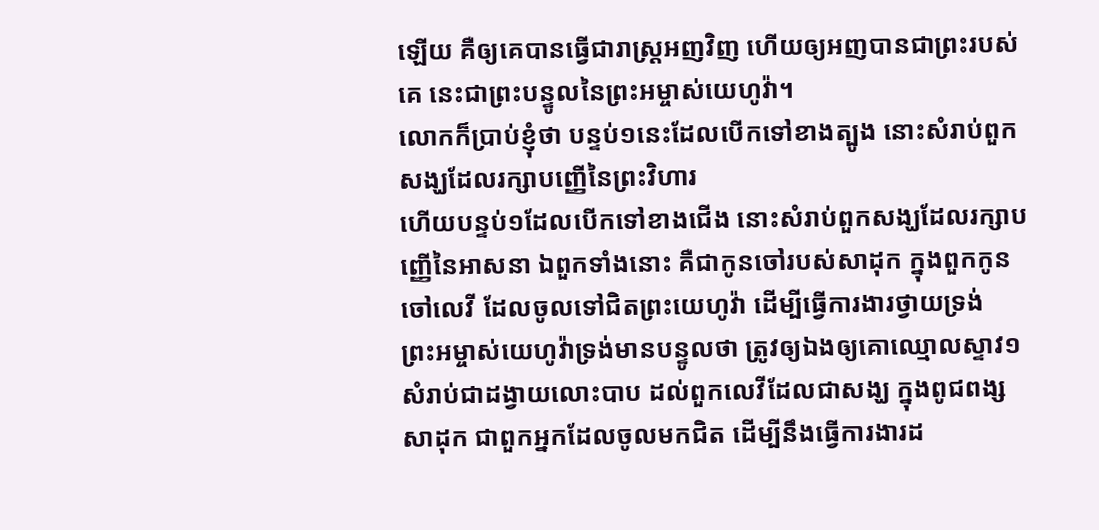ឡើយ គឺឲ្យគេបានធ្វើជារាស្ត្រអញវិញ ហើយឲ្យអញបានជាព្រះរបស់គេ នេះជាព្រះបន្ទូលនៃព្រះអម្ចាស់យេហូវ៉ា។
លោកក៏ប្រាប់ខ្ញុំថា បន្ទប់១នេះដែលបើកទៅខាងត្បូង នោះសំរាប់ពួកសង្ឃដែលរក្សាបញ្ញើនៃព្រះវិហារ
ហើយបន្ទប់១ដែលបើកទៅខាងជើង នោះសំរាប់ពួកសង្ឃដែលរក្សាបញ្ញើនៃអាសនា ឯពួកទាំងនោះ គឺជាកូនចៅរបស់សាដុក ក្នុងពួកកូនចៅលេវី ដែលចូលទៅជិតព្រះយេហូវ៉ា ដើម្បីធ្វើការងារថ្វាយទ្រង់
ព្រះអម្ចាស់យេហូវ៉ាទ្រង់មានបន្ទូលថា ត្រូវឲ្យឯងឲ្យគោឈ្មោលស្ទាវ១ សំរាប់ជាដង្វាយលោះបាប ដល់ពួកលេវីដែលជាសង្ឃ ក្នុងពូជពង្សសាដុក ជាពួកអ្នកដែលចូលមកជិត ដើម្បីនឹងធ្វើការងារដ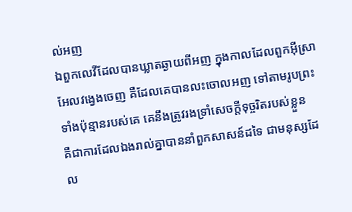ល់អញ
ឯពួកលេវីដែលបានឃ្លាតឆ្ងាយពីអញ ក្នុងកាលដែលពួកអ៊ីស្រាអែលវង្វេងចេញ គឺដែលគេបានលះចោលអញ ទៅតាមរូបព្រះទាំងប៉ុន្មានរបស់គេ គេនឹងត្រូវរងទ្រាំសេចក្ដីទុច្ចរិតរបស់ខ្លួន
គឺជាការដែលឯងរាល់គ្នាបាននាំពួកសាសន៍ដទៃ ជាមនុស្សដែល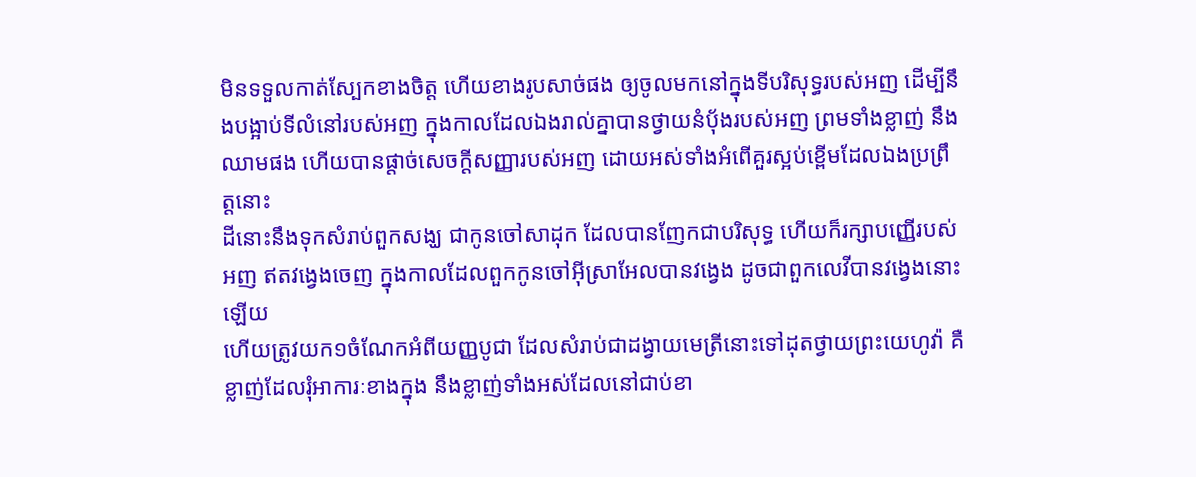មិនទទួលកាត់ស្បែកខាងចិត្ត ហើយខាងរូបសាច់ផង ឲ្យចូលមកនៅក្នុងទីបរិសុទ្ធរបស់អញ ដើម្បីនឹងបង្អាប់ទីលំនៅរបស់អញ ក្នុងកាលដែលឯងរាល់គ្នាបានថ្វាយនំបុ័ងរបស់អញ ព្រមទាំងខ្លាញ់ នឹងឈាមផង ហើយបានផ្តាច់សេចក្ដីសញ្ញារបស់អញ ដោយអស់ទាំងអំពើគួរស្អប់ខ្ពើមដែលឯងប្រព្រឹត្តនោះ
ដីនោះនឹងទុកសំរាប់ពួកសង្ឃ ជាកូនចៅសាដុក ដែលបានញែកជាបរិសុទ្ធ ហើយក៏រក្សាបញ្ញើរបស់អញ ឥតវង្វេងចេញ ក្នុងកាលដែលពួកកូនចៅអ៊ីស្រាអែលបានវង្វេង ដូចជាពួកលេវីបានវង្វេងនោះឡើយ
ហើយត្រូវយក១ចំណែកអំពីយញ្ញបូជា ដែលសំរាប់ជាដង្វាយមេត្រីនោះទៅដុតថ្វាយព្រះយេហូវ៉ា គឺខ្លាញ់ដែលរុំអាការៈខាងក្នុង នឹងខ្លាញ់ទាំងអស់ដែលនៅជាប់ខា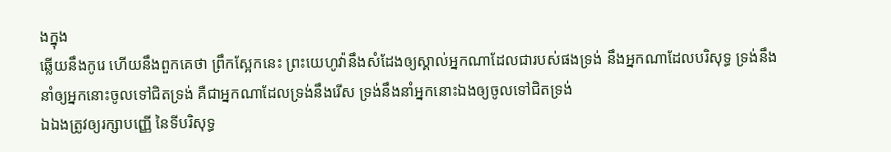ងក្នុង
ឆ្លើយនឹងកូរេ ហើយនឹងពួកគេថា ព្រឹកស្អែកនេះ ព្រះយេហូវ៉ានឹងសំដែងឲ្យស្គាល់អ្នកណាដែលជារបស់ផងទ្រង់ នឹងអ្នកណាដែលបរិសុទ្ធ ទ្រង់នឹងនាំឲ្យអ្នកនោះចូលទៅជិតទ្រង់ គឺជាអ្នកណាដែលទ្រង់នឹងរើស ទ្រង់នឹងនាំអ្នកនោះឯងឲ្យចូលទៅជិតទ្រង់
ឯឯងត្រូវឲ្យរក្សាបញ្ញើ នៃទីបរិសុទ្ធ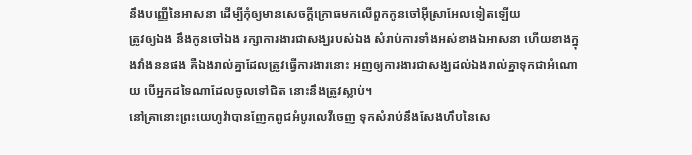នឹងបញ្ញើនៃអាសនា ដើម្បីកុំឲ្យមានសេចក្ដីក្រោធមកលើពួកកូនចៅអ៊ីស្រាអែលទៀតឡើយ
ត្រូវឲ្យឯង នឹងកូនចៅឯង រក្សាការងារជាសង្ឃរបស់ឯង សំរាប់ការទាំងអស់ខាងឯអាសនា ហើយខាងក្នុងវាំងននផង គឺឯងរាល់គ្នាដែលត្រូវធ្វើការងារនោះ អញឲ្យការងារជាសង្ឃដល់ឯងរាល់គ្នាទុកជាអំណោយ បើអ្នកដទៃណាដែលចូលទៅជិត នោះនឹងត្រូវស្លាប់។
នៅគ្រានោះព្រះយេហូវ៉ាបានញែកពូជអំបូរលេវីចេញ ទុកសំរាប់នឹងសែងហឹបនៃសេ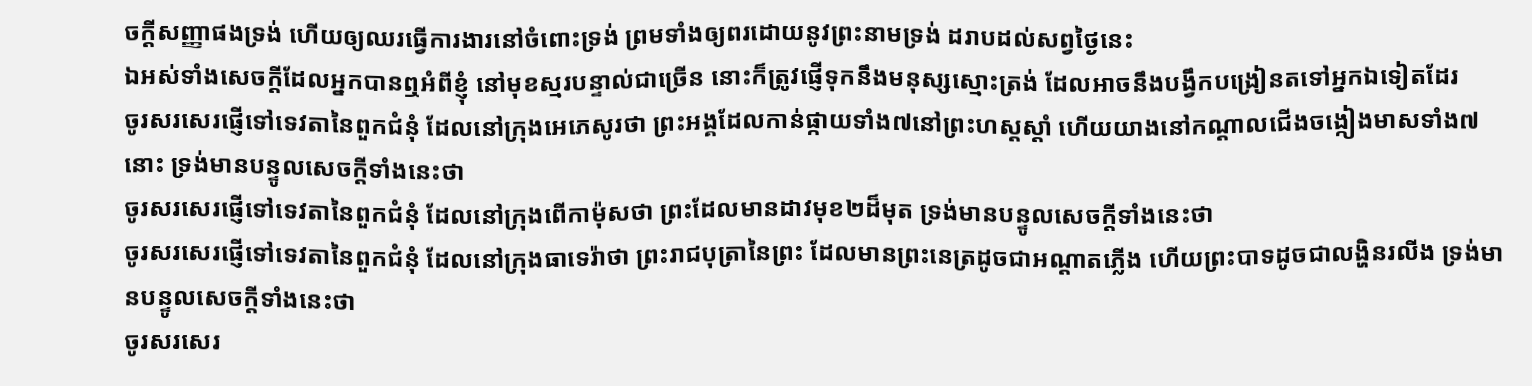ចក្ដីសញ្ញាផងទ្រង់ ហើយឲ្យឈរធ្វើការងារនៅចំពោះទ្រង់ ព្រមទាំងឲ្យពរដោយនូវព្រះនាមទ្រង់ ដរាបដល់សព្វថ្ងៃនេះ
ឯអស់ទាំងសេចក្ដីដែលអ្នកបានឮអំពីខ្ញុំ នៅមុខស្មរបន្ទាល់ជាច្រើន នោះក៏ត្រូវផ្ញើទុកនឹងមនុស្សស្មោះត្រង់ ដែលអាចនឹងបង្វឹកបង្រៀនតទៅអ្នកឯទៀតដែរ
ចូរសរសេរផ្ញើទៅទេវតានៃពួកជំនុំ ដែលនៅក្រុងអេភេសូរថា ព្រះអង្គដែលកាន់ផ្កាយទាំង៧នៅព្រះហស្តស្តាំ ហើយយាងនៅកណ្តាលជើងចង្កៀងមាសទាំង៧នោះ ទ្រង់មានបន្ទូលសេចក្ដីទាំងនេះថា
ចូរសរសេរផ្ញើទៅទេវតានៃពួកជំនុំ ដែលនៅក្រុងពើកាម៉ុសថា ព្រះដែលមានដាវមុខ២ដ៏មុត ទ្រង់មានបន្ទូលសេចក្ដីទាំងនេះថា
ចូរសរសេរផ្ញើទៅទេវតានៃពួកជំនុំ ដែលនៅក្រុងធាទេរ៉ាថា ព្រះរាជបុត្រានៃព្រះ ដែលមានព្រះនេត្រដូចជាអណ្តាតភ្លើង ហើយព្រះបាទដូចជាលង្ហិនរលីង ទ្រង់មានបន្ទូលសេចក្ដីទាំងនេះថា
ចូរសរសេរ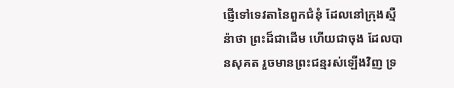ផ្ញើទៅទេវតានៃពួកជំនុំ ដែលនៅក្រុងស្មឺន៉ាថា ព្រះដ៏ជាដើម ហើយជាចុង ដែលបានសុគត រួចមានព្រះជន្មរស់ឡើងវិញ ទ្រ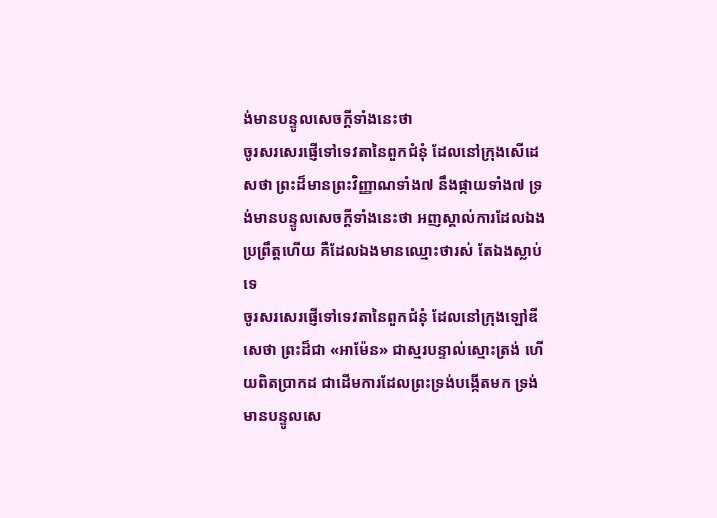ង់មានបន្ទូលសេចក្ដីទាំងនេះថា
ចូរសរសេរផ្ញើទៅទេវតានៃពួកជំនុំ ដែលនៅក្រុងសើដេសថា ព្រះដ៏មានព្រះវិញ្ញាណទាំង៧ នឹងផ្កាយទាំង៧ ទ្រង់មានបន្ទូលសេចក្ដីទាំងនេះថា អញស្គាល់ការដែលឯងប្រព្រឹត្តហើយ គឺដែលឯងមានឈ្មោះថារស់ តែឯងស្លាប់ទេ
ចូរសរសេរផ្ញើទៅទេវតានៃពួកជំនុំ ដែលនៅក្រុងឡៅឌីសេថា ព្រះដ៏ជា «អាម៉ែន» ជាស្មរបន្ទាល់ស្មោះត្រង់ ហើយពិតប្រាកដ ជាដើមការដែលព្រះទ្រង់បង្កើតមក ទ្រង់មានបន្ទូលសេ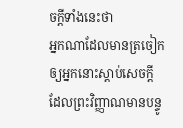ចក្ដីទាំងនេះថា
អ្នកណាដែលមានត្រចៀក ឲ្យអ្នកនោះស្តាប់សេចក្ដី ដែលព្រះវិញ្ញាណមានបន្ទូ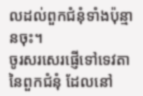លដល់ពួកជំនុំទាំងប៉ុន្មានចុះ។
ចូរសរសេរផ្ញើទៅទេវតានៃពួកជំនុំ ដែលនៅ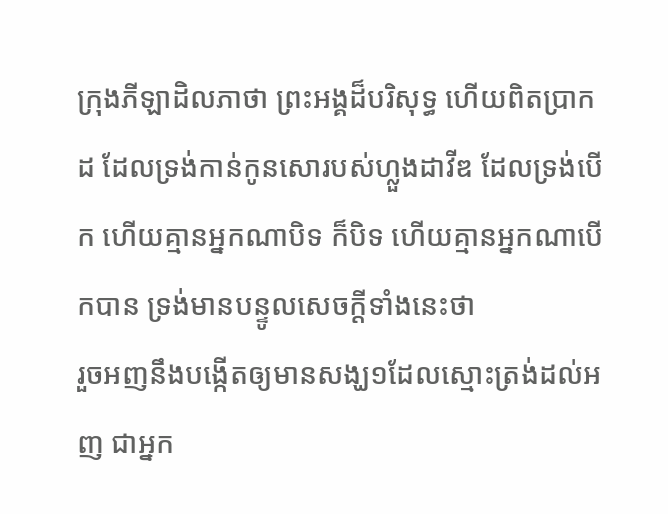ក្រុងភីឡាដិលភាថា ព្រះអង្គដ៏បរិសុទ្ធ ហើយពិតប្រាកដ ដែលទ្រង់កាន់កូនសោរបស់ហ្លួងដាវីឌ ដែលទ្រង់បើក ហើយគ្មានអ្នកណាបិទ ក៏បិទ ហើយគ្មានអ្នកណាបើកបាន ទ្រង់មានបន្ទូលសេចក្ដីទាំងនេះថា
រួចអញនឹងបង្កើតឲ្យមានសង្ឃ១ដែលស្មោះត្រង់ដល់អញ ជាអ្នក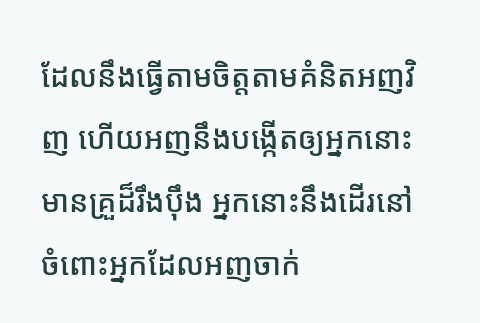ដែលនឹងធ្វើតាមចិត្តតាមគំនិតអញវិញ ហើយអញនឹងបង្កើតឲ្យអ្នកនោះមានគ្រួដ៏រឹងប៉ឹង អ្នកនោះនឹងដើរនៅចំពោះអ្នកដែលអញចាក់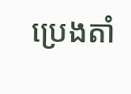ប្រេងតាំ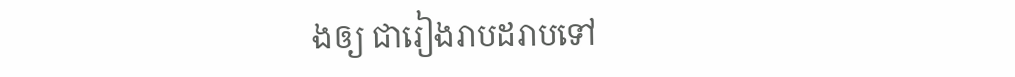ងឲ្យ ជារៀងរាបដរាបទៅ